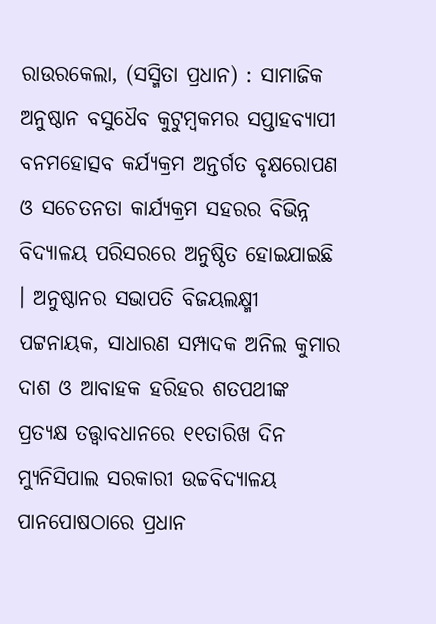ରାଉରକେଲା, (ସସ୍ମିତା ପ୍ରଧାନ) : ସାମାଜିକ ଅନୁଷ୍ଠାନ ବସୁଧୈବ କୁଟୁମ୍ବକମର ସପ୍ତାହବ୍ୟାପୀ ବନମହୋତ୍ସବ କର୍ଯ୍ୟକ୍ରମ ଅନ୍ତର୍ଗତ ବୃକ୍ଷରୋପଣ ଓ ସଚେତନତା କାର୍ଯ୍ୟକ୍ରମ ସହରର ବିଭିନ୍ନ ବିଦ୍ୟାଳୟ ପରିସରରେ ଅନୁଷ୍ଠିତ ହୋଇଯାଇଛି । ଅନୁଷ୍ଠାନର ସଭାପତି ବିଜୟଲକ୍ଷ୍ମୀ ପଟ୍ଟନାୟକ, ସାଧାରଣ ସମ୍ପାଦକ ଅନିଲ କୁମାର ଦାଶ ଓ ଆବାହକ ହରିହର ଶତପଥୀଙ୍କ ପ୍ରତ୍ୟକ୍ଷ ତତ୍ତ୍ଵାବଧାନରେ ୧୧ତାରିଖ ଦିନ ମ୍ୟୁନିସିପାଲ ସରକାରୀ ଉଚ୍ଚବିଦ୍ୟାଳୟ ପାନପୋଷଠାରେ ପ୍ରଧାନ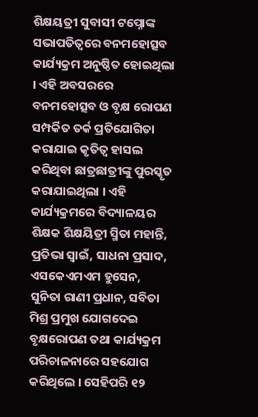ଶିକ୍ଷୟତ୍ରୀ ସୁବାସୀ ଟପ୍ନୋଙ୍କ ସଭାପତିତ୍ୱରେ ବନମହୋତ୍ସବ କାର୍ଯ୍ୟକ୍ରମ ଅନୁଷ୍ଠିତ ହୋଇଥିଲା । ଏହି ଅବସରରେ ବନମହୋତ୍ସବ ଓ ବୃକ୍ଷ ରୋପଣ ସମ୍ପର୍କିତ ତର୍କ ପ୍ରତିଯୋଗିତା କରାଯାଇ କୃତିତ୍ୱ ହାସଲ କରିଥିବା ଛାତ୍ରଛାତ୍ରୀଙ୍କୁ ପୁରସ୍କୃତ କରାଯାଇଥିଲା । ଏହି କାର୍ଯ୍ୟକ୍ରମରେ ବିଦ୍ୟାଳୟର ଶିକ୍ଷକ ଶିକ୍ଷୟିତ୍ରୀ ସ୍ମିତା ମହାନ୍ତି, ପ୍ରତିଭା ସ୍ୱାଇଁ, ସାଧନା ପ୍ରସାଦ, ଏସକେଏମଏମ ହୁସେନ, ସୁନିତା ରାଣୀ ପ୍ରଧାନ, ସବିତା ମିଶ୍ର ପ୍ରମୁଖ ଯୋଗଦେଇ ବୃକ୍ଷରୋପଣ ତଥା କାର୍ଯ୍ୟକ୍ରମ ପରିଚାଳନାରେ ସହଯୋଗ କରିଥିଲେ । ସେହିପରି ୧୨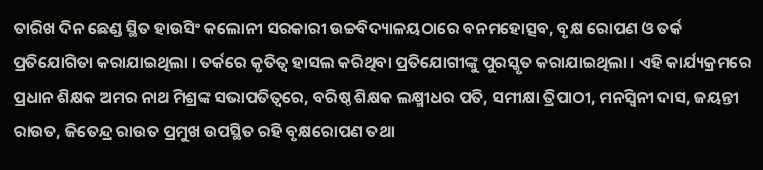ତାରିଖ ଦିନ ଛେଣ୍ଡ ସ୍ଥିତ ହାଉସିଂ କଲୋନୀ ସରକାରୀ ଉଚ୍ଚବିଦ୍ୟାଳୟଠାରେ ବନମହୋତ୍ସବ, ବୃକ୍ଷ ରୋପଣ ଓ ତର୍କ ପ୍ରତିଯୋଗିତା କରାଯାଇଥିଲା । ତର୍କରେ କୃତିତ୍ୱ ହାସଲ କରିଥିବା ପ୍ରତିଯୋଗୀଙ୍କୁ ପୁରସ୍କୃତ କରାଯାଇଥିଲା । ଏହି କାର୍ଯ୍ୟକ୍ରମରେ ପ୍ରଧାନ ଶିକ୍ଷକ ଅମର ନାଥ ମିଶ୍ରଙ୍କ ସଭାପତିତ୍ୱରେ, ବରିଷ୍ଠ ଶିକ୍ଷକ ଲକ୍ଷ୍ମୀଧର ପତି, ସମୀକ୍ଷା ତ୍ରିପାଠୀ, ମନସ୍ୱିନୀ ଦାସ, ଜୟନ୍ତୀ ରାଉତ, ଜିତେନ୍ଦ୍ର ରାଉତ ପ୍ରମୁଖ ଉପସ୍ଥିତ ରହି ବୃକ୍ଷରୋପଣ ତଥା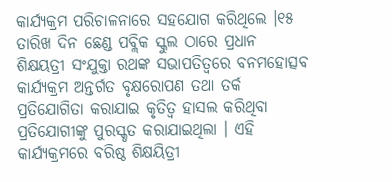କାର୍ଯ୍ୟକ୍ରମ ପରିଚାଳନାରେ ସହଯୋଗ କରିଥିଲେ ।୧୫ ତାରିଖ ଦିନ ଛେଣ୍ଡ ପବ୍ଲିକ ସ୍କୁଲ ଠାରେ ପ୍ରଧାନ ଶିକ୍ଷୟତ୍ରୀ ସଂଯୁକ୍ତା ରଥଙ୍କ ସଭାପତିତ୍ୱରେ ବନମହୋତ୍ସବ କାର୍ଯ୍ୟକ୍ରମ ଅନ୍ତର୍ଗତ ବୃକ୍ଷରୋପଣ ତଥା ତର୍କ ପ୍ରତିଯୋଗିତା କରାଯାଇ କୃତିତ୍ୱ ହାସଲ କରିଥିବା ପ୍ରତିଯୋଗୀଙ୍କୁ ପୁରସ୍କୃତ କରାଯାଇଥିଲା । ଏହି କାର୍ଯ୍ୟକ୍ରମରେ ବରିଷ୍ଠ ଶିକ୍ଷୟିତ୍ରୀ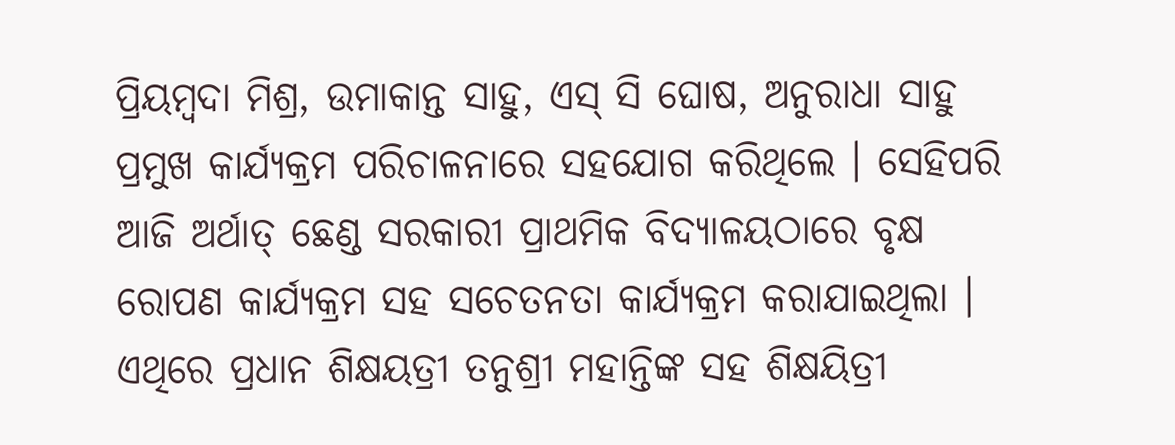ପ୍ରିୟମ୍ବଦା ମିଶ୍ର, ଉମାକାନ୍ତ ସାହୁ, ଏସ୍ ସି ଘୋଷ, ଅନୁରାଧା ସାହୁ ପ୍ରମୁଖ କାର୍ଯ୍ୟକ୍ରମ ପରିଚାଳନାରେ ସହଯୋଗ କରିଥିଲେ । ସେହିପରି ଆଜି ଅର୍ଥାତ୍ ଛେଣ୍ଡ ସରକାରୀ ପ୍ରାଥମିକ ବିଦ୍ୟାଳୟଠାରେ ବୃକ୍ଷ ରୋପଣ କାର୍ଯ୍ୟକ୍ରମ ସହ ସଚେତନତା କାର୍ଯ୍ୟକ୍ରମ କରାଯାଇଥିଲା । ଏଥିରେ ପ୍ରଧାନ ଶିକ୍ଷୟତ୍ରୀ ତନୁଶ୍ରୀ ମହାନ୍ତିଙ୍କ ସହ ଶିକ୍ଷୟିତ୍ରୀ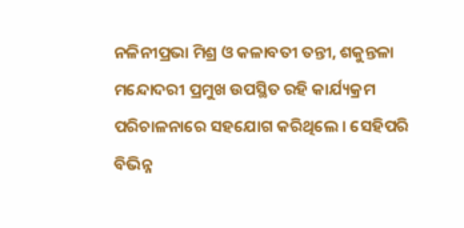ନଳିନୀପ୍ରଭା ମିଶ୍ର ଓ କଳାବତୀ ତନ୍ତୀ, ଶକୁନ୍ତଳା ମନ୍ଦୋଦରୀ ପ୍ରମୁଖ ଉପସ୍ଥିତ ରହି କାର୍ଯ୍ୟକ୍ରମ ପରିଚାଳନାରେ ସହଯୋଗ କରିଥିଲେ । ସେହିପରି ବିଭିନ୍ନ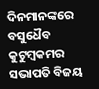ଦିନମାନଙ୍କରେ ବସୁଧୈବ କୁଟୁମ୍ବକମର ସଭାପତି ବିଜୟ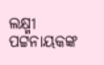ଲକ୍ଷ୍ମୀ ପଟ୍ଟନାୟକଙ୍କ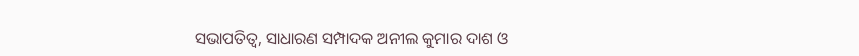ସଭାପତିତ୍ୱ, ସାଧାରଣ ସମ୍ପାଦକ ଅନୀଲ କୁମାର ଦାଶ ଓ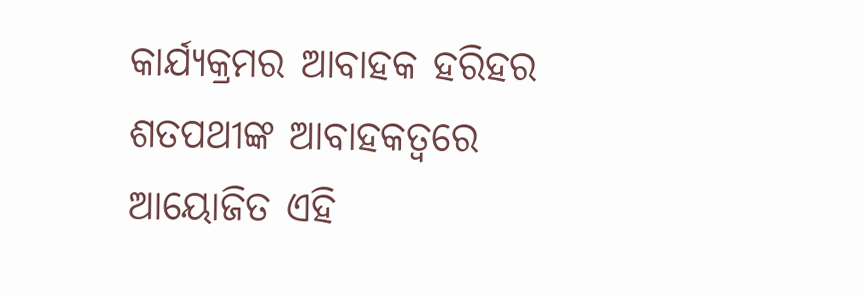କାର୍ଯ୍ୟକ୍ରମର ଆବାହକ ହରିହର ଶତପଥୀଙ୍କ ଆବାହକତ୍ଵରେ ଆୟୋଜିତ ଏହି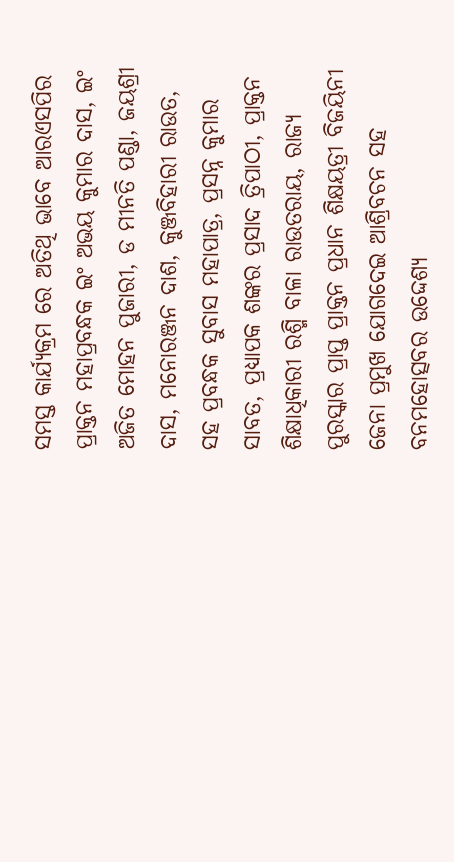ସମସ୍ତ କାର୍ଯ୍ୟକ୍ରମ ରେ ଅତିଥି ଭାବେ ଆରଏସପିର ପ୍ରାକ୍ତନ ମହାପ୍ରବନ୍ଧକ ଇଂ ଅଭୟ କୁମାର ଦାସ, ଇଂ ଅଜିତ ମୋହନ ପୁଜାରୀ, ଡ ମୀନତି ପଣ୍ଡା, ଜୟଶ୍ରୀ ଦାସ, ମନୋରଞ୍ଜନ ଦାଶ, କୁଞ୍ଜବିହାରୀ ରାଉତ, ସହ ପ୍ରବନ୍ଧକ ସୁବାସ ମହାପାତ୍ର, ପ୍ରସନ୍ନ କୁମାର ସାବତ, ପ୍ରଧ୍ୟାପକ ଶଙ୍କର ପ୍ରସାଦ ତ୍ରିପାଠୀ, ପ୍ରାକ୍ତନ ଶିକ୍ଷାଧିକାରୀ ରଶ୍ମି ବାଳା ରାଉତରାୟ, ରାଜ୍ୟ ପୁରସ୍କାର ପ୍ରାପ୍ତ ପ୍ରାକ୍ତନ ପ୍ରଧାନ ଶିକ୍ଷୟତ୍ରୀ ବିଜୟିନୀ ଜେନା ପ୍ରମୁଖ ଯୋଗଦେଇ ଆଶ୍ରିବଚନ ସହ ବନମହୋତ୍ସବର ଉଦ୍ଦେଶ୍ୟ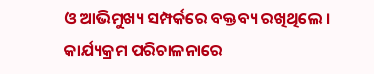ଓ ଆଭିମୁଖ୍ୟ ସମ୍ପର୍କରେ ବକ୍ତବ୍ୟ ରଖିଥିଲେ । କାର୍ଯ୍ୟକ୍ରମ ପରିଚାଳନାରେ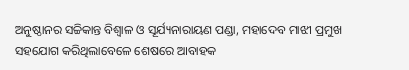ଅନୁଷ୍ଠାନର ସଚ୍ଚିକାନ୍ତ ବିଶ୍ୱାଳ ଓ ସୂର୍ଯ୍ୟନାରାୟଣ ପଣ୍ଡା, ମହାଦେବ ମାଝୀ ପ୍ରମୁଖ ସହଯୋଗ କରିଥିଲାବେଳେ ଶେଷରେ ଆବାହକ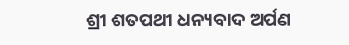ଶ୍ରୀ ଶତପଥୀ ଧନ୍ୟବାଦ ଅର୍ପଣ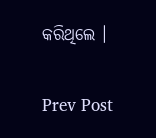କରିଥିଲେ ।

Prev Post